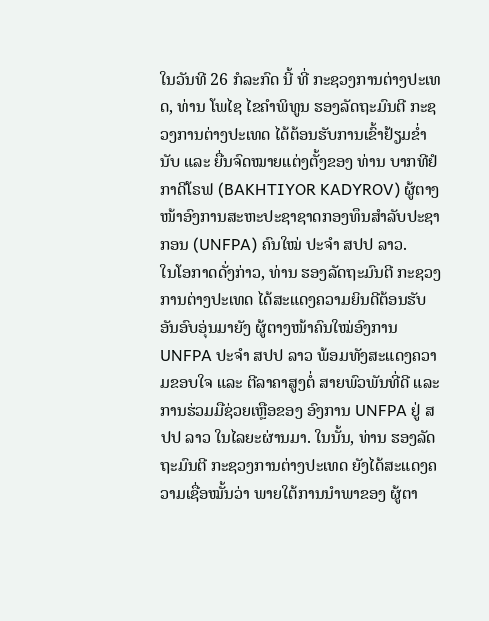ໃນວັນທີ 26 ກໍລະກົດ ນີ້ ທີ່ ກະຊວງການຕ່າງປະເທດ, ທ່ານ ໂພໄຊ ໄຂຄໍາພິທູນ ຮອງລັດຖະມົນຕີ ກະຊວງການຕ່າງປະເທດ ໄດ້ຕ້ອນຮັບການເຂົ້າຢ້ຽມຂໍ່ານັບ ແລະ ຍື່ນຈົດໝາຍແຕ່ງຕັ້ງຂອງ ທ່ານ ບາກທີຢໍ ກາດີໂຣຟ (BAKHTIYOR KADYROV) ຜູ້ຕາງໜ້າອົງການສະຫະປະຊາຊາດກອງທຶນສຳລັບປະຊາກອນ (UNFPA) ຄົນໃໝ່ ປະຈໍາ ສປປ ລາວ.
ໃນໂອກາດດັ່ງກ່າວ, ທ່ານ ຮອງລັດຖະມົນຕີ ກະຊວງການຕ່າງປະເທດ ໄດ້ສະແດງຄວາມຍິນດີຕ້ອນຮັບອັນອົບອຸ່ນມາຍັງ ຜູ້ຕາງໜ້າຄົນໃໝ່ອົງການ UNFPA ປະຈໍາ ສປປ ລາວ ພ້ອມທັງສະແດງຄວາມຂອບໃຈ ແລະ ຕີລາຄາສູງຕໍ່ ສາຍພົວພັນທີ່ດີ ແລະ ການຮ່ວມມືຊ່ວຍເຫຼືອຂອງ ອົງການ UNFPA ຢູ່ ສປປ ລາວ ໃນໄລຍະຜ່ານມາ. ໃນນັ້ນ, ທ່ານ ຮອງລັດຖະມົນຕີ ກະຊວງການຕ່າງປະເທດ ຍັງໄດ້ສະແດງຄວາມເຊື່ອໝັ້ນວ່າ ພາຍໃຕ້ການນໍາພາຂອງ ຜູ້ຕາ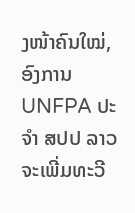ງໜ້າຄົນໃໝ່, ອົງການ UNFPA ປະຈໍາ ສປປ ລາວ ຈະເພີ່ມທະວີ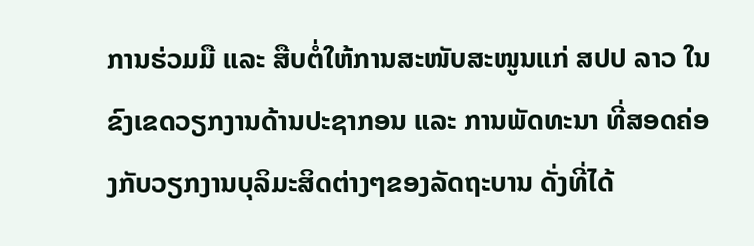ການຮ່ວມມື ແລະ ສືບຕໍ່ໃຫ້ການສະໜັບສະໜູນແກ່ ສປປ ລາວ ໃນຂົງເຂດວຽກງານດ້ານປະຊາກອນ ແລະ ການພັດທະນາ ທີ່ສອດຄ່ອງກັບວຽກງານບຸລິມະສິດຕ່າງໆຂອງລັດຖະບານ ດັ່ງທີ່ໄດ້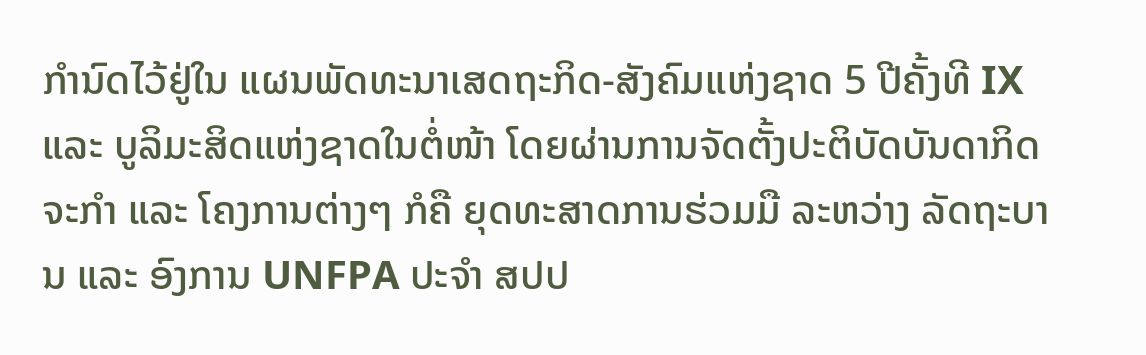ກໍານົດໄວ້ຢູ່ໃນ ແຜນພັດທະນາເສດຖະກິດ-ສັງຄົມແຫ່ງຊາດ 5 ປີຄັ້ງທີ IX ແລະ ບູລິມະສິດແຫ່ງຊາດໃນຕໍ່ໜ້າ ໂດຍຜ່ານການຈັດຕັ້ງປະຕິບັດບັນດາກິດຈະກໍາ ແລະ ໂຄງການຕ່າງໆ ກໍຄື ຍຸດທະສາດການຮ່ວມມື ລະຫວ່າງ ລັດຖະບານ ແລະ ອົງການ UNFPA ປະຈໍາ ສປປ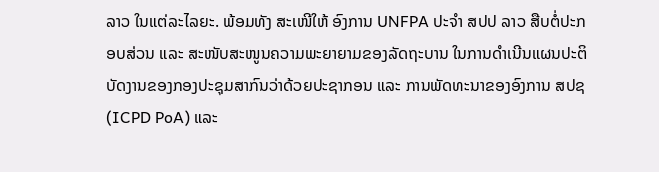ລາວ ໃນແຕ່ລະໄລຍະ. ພ້ອມທັງ ສະເໜີໃຫ້ ອົງການ UNFPA ປະຈໍາ ສປປ ລາວ ສືບຕໍ່ປະກອບສ່ວນ ແລະ ສະໜັບສະໜູນຄວາມພະຍາຍາມຂອງລັດຖະບານ ໃນການດຳເນີນແຜນປະຕິບັດງານຂອງກອງປະຊຸມສາກົນວ່າດ້ວຍປະຊາກອນ ແລະ ການພັດທະນາຂອງອົງການ ສປຊ (ICPD PoA) ແລະ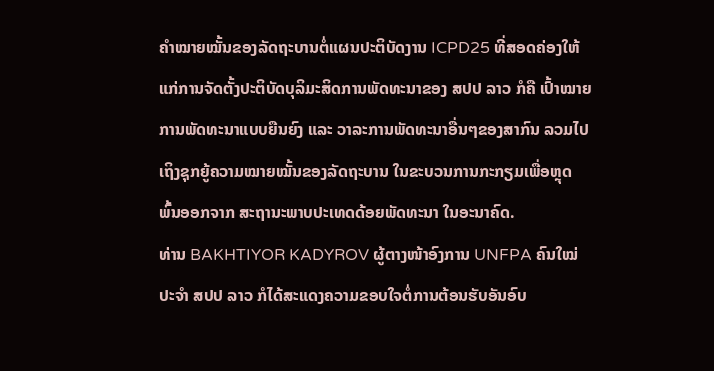ຄໍາໝາຍໝັ້ນຂອງລັດຖະບານຕໍ່ແຜນປະຕິບັດງານ ICPD25 ທີ່ສອດຄ່ອງໃຫ້ແກ່ການຈັດຕັ້ງປະຕິບັດບຸລິມະສິດການພັດທະນາຂອງ ສປປ ລາວ ກໍຄື ເປົ້າໝາຍການພັດທະນາແບບຍືນຍົງ ແລະ ວາລະການພັດທະນາອື່ນໆຂອງສາກົນ ລວມໄປເຖິງຊຸກຍູ້ຄວາມໝາຍໝັ້ນຂອງລັດຖະບານ ໃນຂະບວນການກະກຽມເພື່ອຫຼຸດພົ້ນອອກຈາກ ສະຖານະພາບປະເທດດ້ອຍພັດທະນາ ໃນອະນາຄົດ.
ທ່ານ BAKHTIYOR KADYROV ຜູ້ຕາງໜ້າອົງການ UNFPA ຄົນໃໝ່ປະຈໍາ ສປປ ລາວ ກໍໄດ້ສະແດງຄວາມຂອບໃຈຕໍ່ການຕ້ອນຮັບອັນອົບ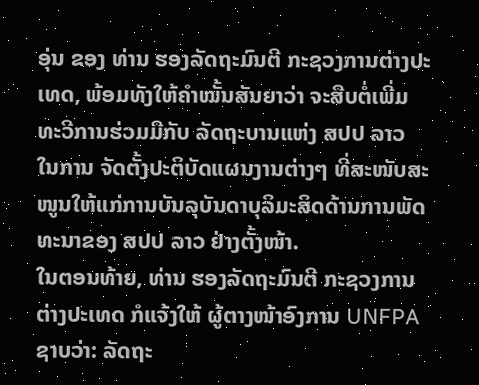ອຸ່ນ ຂອງ ທ່ານ ຮອງລັດຖະມົນຕີ ກະຊວງການຕ່າງປະເທດ, ພ້ອມທັງໃຫ້ຄໍາໝັ້ນສັນຍາວ່າ ຈະສືບຕໍ່ເພີ່ມທະວີການຮ່ວມມືກັບ ລັດຖະບານແຫ່ງ ສປປ ລາວ ໃນການ ຈັດຕັ້ງປະຕິບັດແຜນງານຕ່າງໆ ທີ່ສະໜັບສະໜູນໃຫ້ແກ່ການບັນລຸບັນດາບຸລິມະສິດດ້ານການພັດທະນາຂອງ ສປປ ລາວ ຢ່າງຕັ້ງໜ້າ.
ໃນຕອນທ້າຍ, ທ່ານ ຮອງລັດຖະມົນຕີ ກະຊວງການຕ່າງປະເທດ ກໍແຈ້ງໃຫ້ ຜູ້ຕາງໜ້າອົງການ UNFPA ຊາບວ່າ: ລັດຖະ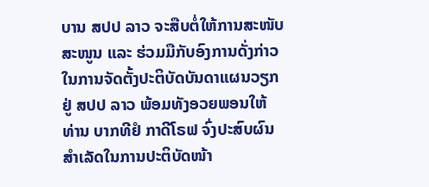ບານ ສປປ ລາວ ຈະສືບຕໍ່ໃຫ້ການສະໜັບສະໜູນ ແລະ ຮ່ວມມືກັບອົງການດັ່ງກ່າວ ໃນການຈັດຕັ້ງປະຕິບັດບັນດາແຜນວຽກຢູ່ ສປປ ລາວ ພ້ອມທັງອວຍພອນໃຫ້ ທ່ານ ບາກທີຢໍ ກາດີໂຣຟ ຈົ່ງປະສົບຜົນສໍາເລັດໃນການປະຕິບັດໜ້າ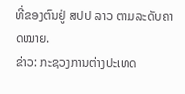ທີ່ຂອງຕົນຢູ່ ສປປ ລາວ ຕາມລະດັບຄາດໝາຍ.
ຂ່າວ: ກະຊວງການຕ່າງປະເທດ